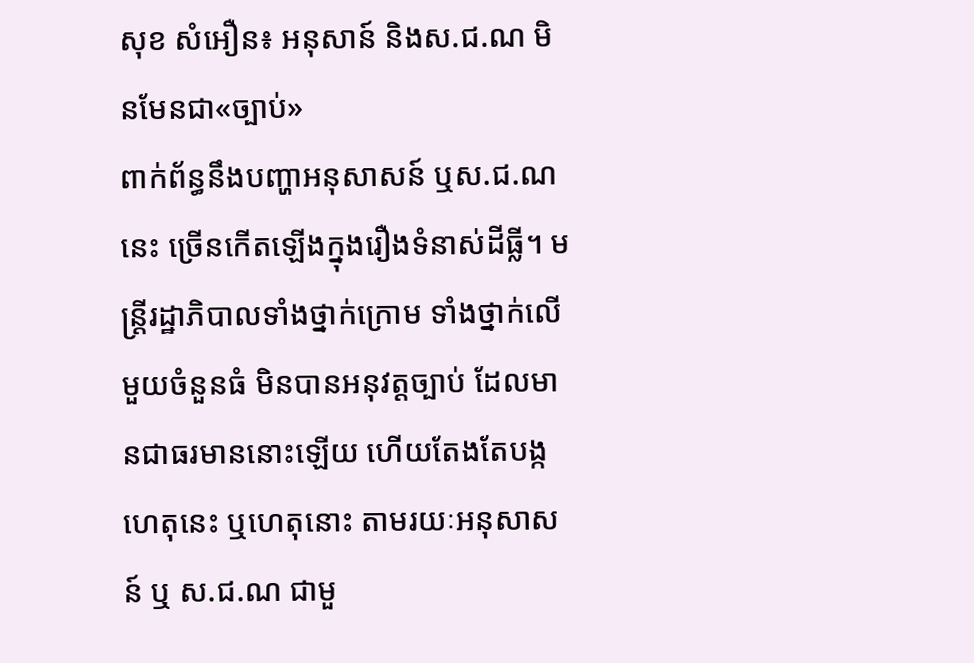សុខ សំអឿន៖ អនុសាន៍ និងស.ជ.ណ មិនមែនជា«ច្បាប់»
ពាក់ព័ន្ធនឹងបញ្ហាអនុសាសន៍ ឬស.ជ.ណ នេះ ច្រើនកើតឡើងក្នុងរឿងទំនាស់ដីធ្លី។ មន្រ្តីរដ្ឋាភិបាលទាំងថ្នាក់ក្រោម ទាំងថ្នាក់លើមួយចំនួនធំ មិនបានអនុវត្តច្បាប់ ដែលមានជាធរមាននោះឡើយ ហើយតែងតែបង្កហេតុនេះ ឬហេតុនោះ តាមរយៈអនុសាសន៍ ឬ ស.ជ.ណ ជាមួ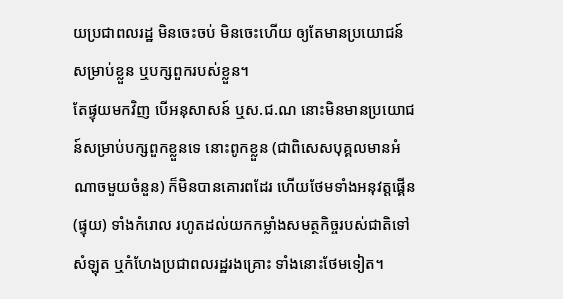យប្រជាពលរដ្ឋ មិនចេះចប់ មិនចេះហើយ ឲ្យតែមានប្រយោជន៍សម្រាប់ខ្លួន ឬបក្សពួករបស់ខ្លួន។
តែផ្ទុយមកវិញ បើអនុសាសន៍ ឬស.ជ.ណ នោះមិនមានប្រយោជន៍សម្រាប់បក្សពួកខ្លួនទេ នោះពូកខ្លួន (ជាពិសេសបុគ្គលមានអំណាចមួយចំនួន) ក៏មិនបានគោរពដែរ ហើយថែមទាំងអនុវត្តផ្គើន (ផ្ទុយ) ទាំងកំរោល រហូតដល់យកកម្លាំងសមត្ថកិច្ចរបស់ជាតិទៅសំឡុត ឬកំហែងប្រជាពលរដ្ឋរងគ្រោះ ទាំងនោះថែមទៀត។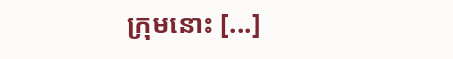ក្រុមនោះ [...]